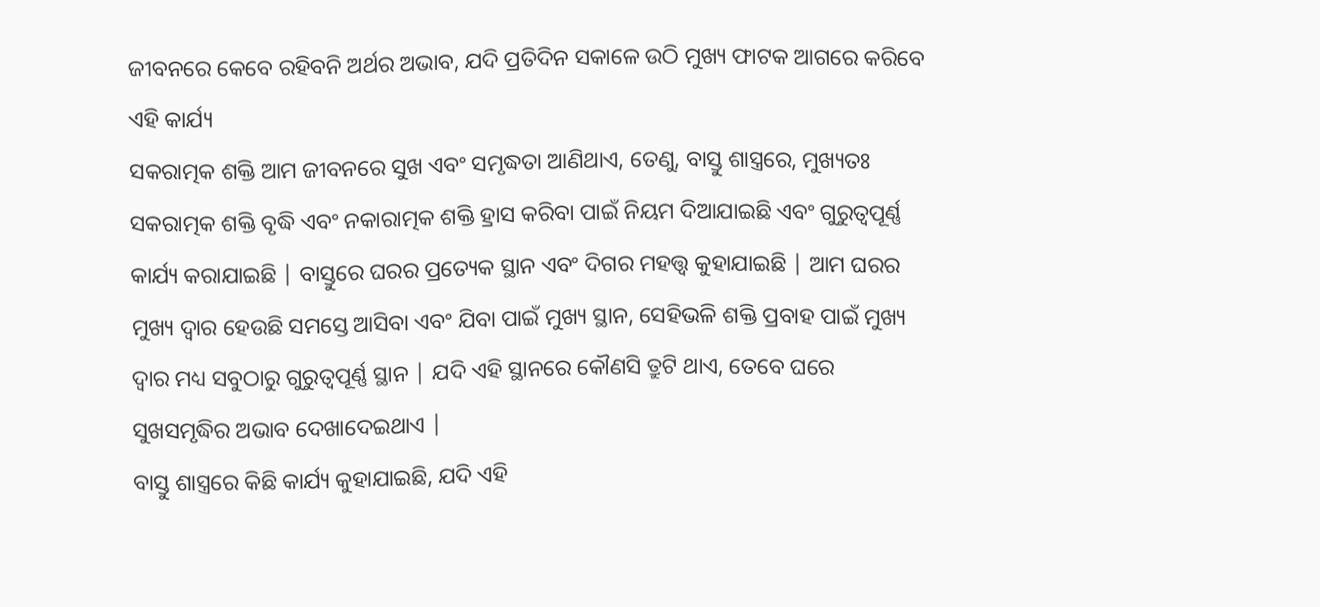ଜୀବନରେ କେବେ ରହିବନି ଅର୍ଥର ଅଭାବ, ଯଦି ପ୍ରତିଦିନ ସକାଳେ ଉଠି ମୁଖ୍ୟ ଫାଟକ ଆଗରେ କରିବେ ଏହି କାର୍ଯ୍ୟ
ସକରାତ୍ମକ ଶକ୍ତି ଆମ ଜୀବନରେ ସୁଖ ଏବଂ ସମୃଦ୍ଧତା ଆଣିଥାଏ, ତେଣୁ, ବାସ୍ତୁ ଶାସ୍ତ୍ରରେ, ମୁଖ୍ୟତଃ ସକରାତ୍ମକ ଶକ୍ତି ବୃଦ୍ଧି ଏବଂ ନକାରାତ୍ମକ ଶକ୍ତି ହ୍ରାସ କରିବା ପାଇଁ ନିୟମ ଦିଆଯାଇଛି ଏବଂ ଗୁରୁତ୍ୱପୂର୍ଣ୍ଣ କାର୍ଯ୍ୟ କରାଯାଇଛି | ବାସ୍ତୁରେ ଘରର ପ୍ରତ୍ୟେକ ସ୍ଥାନ ଏବଂ ଦିଗର ମହତ୍ତ୍ୱ କୁହାଯାଇଛି | ଆମ ଘରର ମୁଖ୍ୟ ଦ୍ୱାର ହେଉଛି ସମସ୍ତେ ଆସିବା ଏବଂ ଯିବା ପାଇଁ ମୁଖ୍ୟ ସ୍ଥାନ, ସେହିଭଳି ଶକ୍ତି ପ୍ରବାହ ପାଇଁ ମୁଖ୍ୟ ଦ୍ୱାର ମଧ୍ୟ ସବୁଠାରୁ ଗୁରୁତ୍ୱପୂର୍ଣ୍ଣ ସ୍ଥାନ | ଯଦି ଏହି ସ୍ଥାନରେ କୌଣସି ତ୍ରୁଟି ଥାଏ, ତେବେ ଘରେ ସୁଖସମୃଦ୍ଧିର ଅଭାବ ଦେଖାଦେଇଥାଏ |
ବାସ୍ତୁ ଶାସ୍ତ୍ରରେ କିଛି କାର୍ଯ୍ୟ କୁହାଯାଇଛି, ଯଦି ଏହି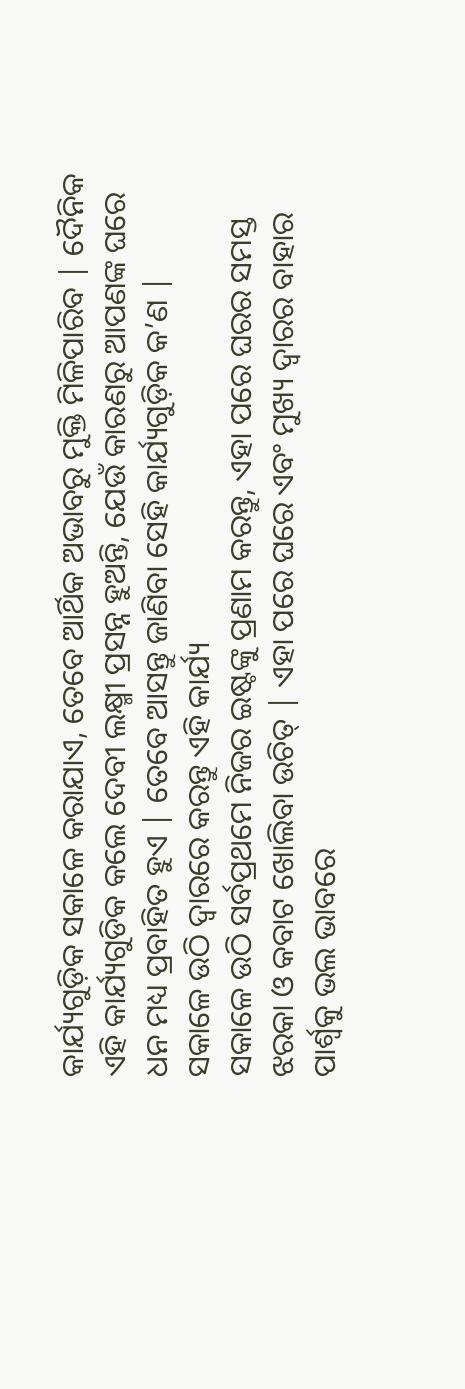କାର୍ଯ୍ୟଗୁଡ଼ିକ ସକାଳେ କରାଯାଏ, ତେବେ ଆର୍ଥିକ ଅଭାବରୁ ମୁକ୍ତି ମିଳିପାରିବ | ଦୈନିକ ଏହି କାର୍ଯ୍ୟଗୁଡିକ କଲେ ଦେବୀ ଲକ୍ଷ୍ମୀ ପ୍ରସନ୍ନ ହୁଅନ୍ତି, ଯେଉଁ କାରଣରୁ ଆପଣଙ୍କ ଘରେ ଧନ ମଧ୍ୟ ପ୍ରବାହିତ ହୁଏ | ତେବେ ଆସନ୍ତୁ ଜାଣିବା ସେହି କାର୍ଯ୍ୟଗୁଡ଼ିକ କ’ଣ |
ସକାଳେ ଉଠି ଦ୍ୱାରରେ କରନ୍ତୁ ଏହି କାର୍ଯ୍ୟ
ସକାଳେ ଉଠି ସର୍ବପ୍ରଥମେ ନିଜର ଇଷ୍ଟଙ୍କୁ ପ୍ରଣାମ କରନ୍ତୁ, ଏହା ପରେ ଘରର ସମସ୍ତ ଝରକା ଓ କବାଟ ଖୋଲିବା ଉଚିତ୍ | ଏହା ପରେ ଘରେ ଏବଂ ମୁଖ୍ୟ ଦ୍ୱାରର ବାହାର ପାର୍ଶ୍ୱକୁ ଭଲ ଭାବରେ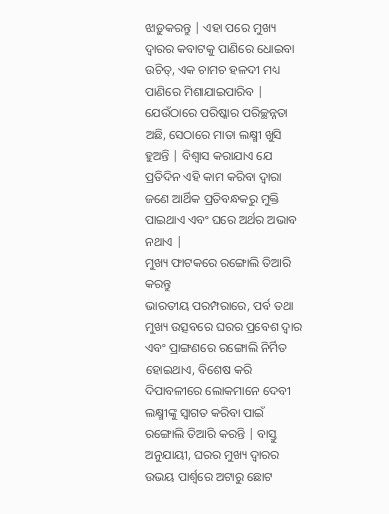ଝାଡ଼ୁକରନ୍ତୁ | ଏହା ପରେ ମୁଖ୍ୟ ଦ୍ୱାରର କବାଟକୁ ପାଣିରେ ଧୋଇବା ଉଚିତ୍, ଏକ ଚାମଚ ହଳଦୀ ମଧ୍ୟ ପାଣିରେ ମିଶାଯାଇପାରିବ | ଯେଉଁଠାରେ ପରିଷ୍କାର ପରିଚ୍ଛନ୍ନତା ଅଛି, ସେଠାରେ ମାତା ଲକ୍ଷ୍ମୀ ଖୁସି ହୁଅନ୍ତି | ବିଶ୍ୱାସ କରାଯାଏ ଯେ ପ୍ରତିଦିନ ଏହି କାମ କରିବା ଦ୍ୱାରା ଜଣେ ଆର୍ଥିକ ପ୍ରତିବନ୍ଧକରୁ ମୁକ୍ତି ପାଇଥାଏ ଏବଂ ଘରେ ଅର୍ଥର ଅଭାବ ନଥାଏ |
ମୁଖ୍ୟ ଫାଟକରେ ରଙ୍ଗୋଲି ତିଆରି କରନ୍ତୁ
ଭାରତୀୟ ପରମ୍ପରାରେ, ପର୍ବ ତଥା ମୁଖ୍ୟ ଉତ୍ସବରେ ଘରର ପ୍ରବେଶ ଦ୍ୱାର ଏବଂ ପ୍ରାଙ୍ଗଣରେ ରଙ୍ଗୋଲି ନିର୍ମିତ ହୋଇଥାଏ, ବିଶେଷ କରି ଦିପାବଳୀରେ ଲୋକମାନେ ଦେବୀ ଲକ୍ଷ୍ମୀଙ୍କୁ ସ୍ୱାଗତ କରିବା ପାଇଁ ରଙ୍ଗୋଲି ତିଆରି କରନ୍ତି | ବାସ୍ତୁ ଅନୁଯାୟୀ, ଘରର ମୁଖ୍ୟ ଦ୍ୱାରର ଉଭୟ ପାର୍ଶ୍ୱରେ ଅଟାରୁ ଛୋଟ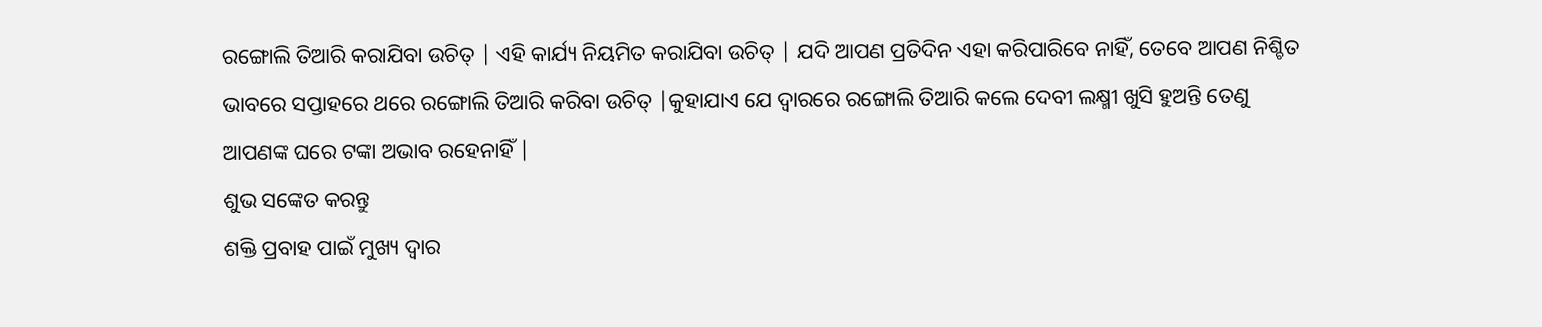ରଙ୍ଗୋଲି ତିଆରି କରାଯିବା ଉଚିତ୍ | ଏହି କାର୍ଯ୍ୟ ନିୟମିତ କରାଯିବା ଉଚିତ୍ | ଯଦି ଆପଣ ପ୍ରତିଦିନ ଏହା କରିପାରିବେ ନାହିଁ, ତେବେ ଆପଣ ନିଶ୍ଚିତ ଭାବରେ ସପ୍ତାହରେ ଥରେ ରଙ୍ଗୋଲି ତିଆରି କରିବା ଉଚିତ୍ |କୁହାଯାଏ ଯେ ଦ୍ୱାରରେ ରଙ୍ଗୋଲି ତିଆରି କଲେ ଦେବୀ ଲକ୍ଷ୍ମୀ ଖୁସି ହୁଅନ୍ତି ତେଣୁ ଆପଣଙ୍କ ଘରେ ଟଙ୍କା ଅଭାବ ରହେନାହିଁ |
ଶୁଭ ସଙ୍କେତ କରନ୍ତୁ
ଶକ୍ତି ପ୍ରବାହ ପାଇଁ ମୁଖ୍ୟ ଦ୍ୱାର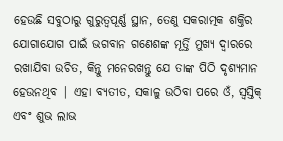ହେଉଛି ସବୁଠାରୁ ଗୁରୁତ୍ୱପୂର୍ଣ୍ଣ ସ୍ଥାନ, ତେଣୁ ସକରାତ୍ମକ ଶକ୍ତିର ଯୋଗାଯୋଗ ପାଇଁ ଭଗବାନ ଗଣେଶଙ୍କ ମୂର୍ତ୍ତି ମୁଖ୍ୟ ଦ୍ୱାରରେ ରଖାଯିବା ଉଚିତ, କିନ୍ତୁ ମନେରଖନ୍ତୁ ଯେ ତାଙ୍କ ପିଠି ଦୃଶ୍ୟମାନ ହେଉନଥିବ | ଏହା ବ୍ୟତୀତ, ସକାଳୁ ଉଠିବା ପରେ ଓଁ, ସ୍ବସ୍ତିକ୍ ଏବଂ ଶୁଭ ଲାଭ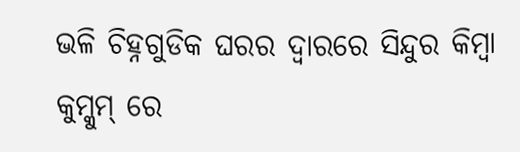ଭଳି ଚିହ୍ନଗୁଡିକ ଘରର ଦ୍ୱାରରେ ସିନ୍ଦୁର କିମ୍ବା କୁମ୍କୁମ୍ ରେ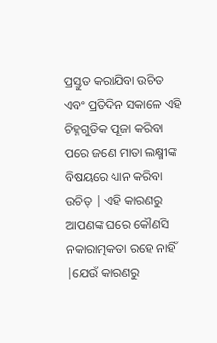ପ୍ରସ୍ତୁତ କରାଯିବା ଉଚିତ ଏବଂ ପ୍ରତିଦିନ ସକାଳେ ଏହି ଚିହ୍ନଗୁଡିକ ପୂଜା କରିବା ପରେ ଜଣେ ମାତା ଲକ୍ଷ୍ମୀଙ୍କ ବିଷୟରେ ଧ୍ୟାନ କରିବା ଉଚିତ୍ | ଏହି କାରଣରୁ ଆପଣଙ୍କ ଘରେ କୌଣସି ନକାରାତ୍ମକତା ରହେ ନାହିଁ |ଯେଉଁ କାରଣରୁ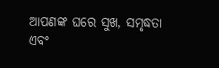ଆପଣଙ୍କ ଘରେ ସୁଖ, ସମୃଦ୍ଧତା ଏବଂ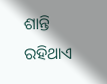ଶାନ୍ତି ରହିଥାଏ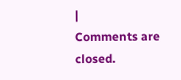|
Comments are closed.